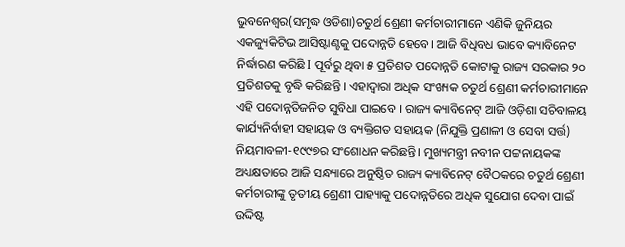ଭୁବନେଶ୍ୱର(ସମୃଦ୍ଧ ଓଡିଶା)ଚତୁର୍ଥ ଶ୍ରେଣୀ କର୍ମଚାରୀମାନେ ଏଣିକି ଜୁନିୟର ଏକଜ୍ୟୁକିଟିଭ ଆସିଷ୍ଟାଣ୍ଟକୁ ପଦୋନ୍ନତି ହେବେ। ଆଜି ବିଧିବଧ ଭାବେ କ୍ୟାବିନେଟ ନିର୍ଦ୍ଧାରଣ କରିଛି I ପୂର୍ବରୁ ଥିବା ୫ ପ୍ରତିଶତ ପଦୋନ୍ନତି କୋଟାକୁ ରାଜ୍ୟ ସରକାର ୨୦ ପ୍ରତିଶତକୁ ବୃଦ୍ଧି କରିଛନ୍ତି । ଏହାଦ୍ୱାରା ଅଧିକ ସଂଖ୍ୟକ ଚତୁର୍ଥ ଶ୍ରେଣୀ କର୍ମଚାରୀମାନେ ଏହି ପଦୋନ୍ନତିଜନିତ ସୁବିଧା ପାଇବେ । ରାଜ୍ୟ କ୍ୟାବିନେଟ୍ ଆଜି ଓଡ଼ିଶା ସଚିବାଳୟ କାର୍ଯ୍ୟନିର୍ବାହୀ ସହାୟକ ଓ ବ୍ୟକ୍ତିଗତ ସହାୟକ (ନିଯୁକ୍ତି ପ୍ରଣାଳୀ ଓ ସେବା ସର୍ତ୍ତ) ନିୟମାବଳୀ-୧୯୯୭ର ସଂଶୋଧନ କରିଛନ୍ତି। ମୁଖ୍ୟମନ୍ତ୍ରୀ ନବୀନ ପଟ୍ଟନାୟକଙ୍କ ଅଧ୍ୟକ୍ଷତାରେ ଆଜି ସନ୍ଧ୍ୟାରେ ଅନୁଷ୍ଠିତ ରାଜ୍ୟ କ୍ୟାବିନେଟ୍ ବୈଠକରେ ଚତୁର୍ଥ ଶ୍ରେଣୀ କର୍ମଚାରୀଙ୍କୁ ତୃତୀୟ ଶ୍ରେଣୀ ପାହ୍ୟାକୁ ପଦୋନ୍ନତିରେ ଅଧିକ ସୁଯୋଗ ଦେବା ପାଇଁ ଉଦ୍ଦିଷ୍ଟ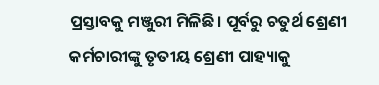ପ୍ରସ୍ତାବକୁ ମଞ୍ଜୁରୀ ମିଳିଛି। ପୂର୍ବରୁ ଚତୁର୍ଥ ଶ୍ରେଣୀ କର୍ମଚାରୀଙ୍କୁ ତୃତୀୟ ଶ୍ରେଣୀ ପାହ୍ୟାକୁ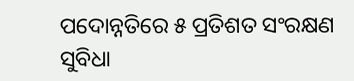ପଦୋନ୍ନତିରେ ୫ ପ୍ରତିଶତ ସଂରକ୍ଷଣ ସୁବିଧା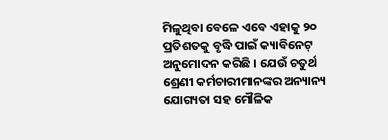ମିଳୁଥିବା ବେଳେ ଏବେ ଏହାକୁ ୨୦ ପ୍ରତିଶତକୁ ବୃଦ୍ଧି ପାଇଁ କ୍ୟାବିନେଟ୍ ଅନୁମୋଦନ କରିଛି । ଯେଉଁ ଚତୁର୍ଥ ଶ୍ରେଣୀ କର୍ମଚାରୀମାନଙ୍କର ଅନ୍ୟାନ୍ୟ ଯୋଗ୍ୟତା ସହ ମୌଳିକ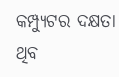କମ୍ପ୍ୟୁଟର ଦକ୍ଷତା ଥିବ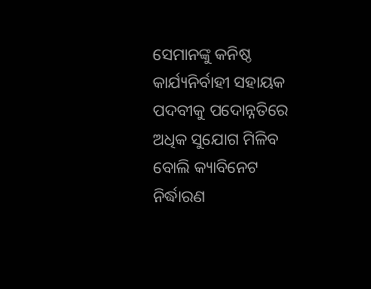ସେମାନଙ୍କୁ କନିଷ୍ଠ କାର୍ଯ୍ୟନିର୍ବାହୀ ସହାୟକ ପଦବୀକୁ ପଦୋନ୍ନତିରେ ଅଧିକ ସୁଯୋଗ ମିଳିବ ବୋଲି କ୍ୟାବିନେଟ ନିର୍ଦ୍ଧାରଣ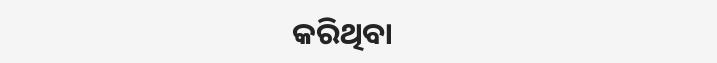କରିଥିବା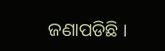ଜଣାପଡିଛି ।